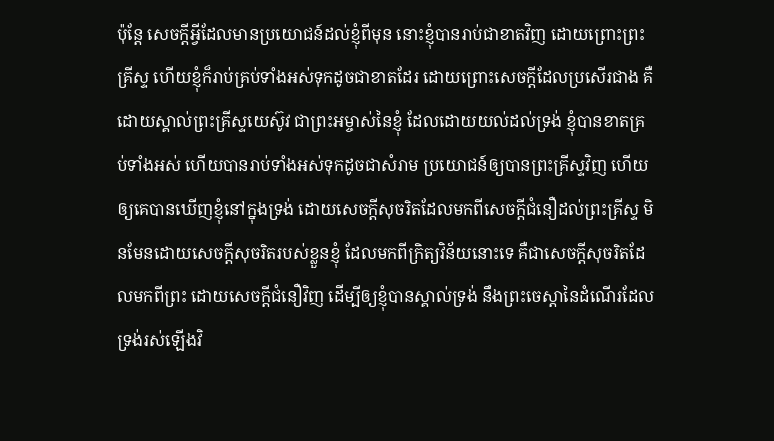ប៉ុន្តែ សេចក្ដីអ្វីដែលមានប្រយោជន៍ដល់ខ្ញុំពីមុន នោះខ្ញុំបានរាប់ជាខាតវិញ ដោយព្រោះព្រះគ្រីស្ទ ហើយខ្ញុំក៏រាប់គ្រប់ទាំងអស់ទុកដូចជាខាតដែរ ដោយព្រោះសេចក្ដីដែលប្រសើរជាង គឺដោយស្គាល់ព្រះគ្រីស្ទយេស៊ូវ ជាព្រះអម្ចាស់នៃខ្ញុំ ដែលដោយយល់ដល់ទ្រង់ ខ្ញុំបានខាតគ្រប់ទាំងអស់ ហើយបានរាប់ទាំងអស់ទុកដូចជាសំរាម ប្រយោជន៍ឲ្យបានព្រះគ្រីស្ទវិញ ហើយឲ្យគេបានឃើញខ្ញុំនៅក្នុងទ្រង់ ដោយសេចក្ដីសុចរិតដែលមកពីសេចក្ដីជំនឿដល់ព្រះគ្រីស្ទ មិនមែនដោយសេចក្ដីសុចរិតរបស់ខ្លួនខ្ញុំ ដែលមកពីក្រិត្យវិន័យនោះទេ គឺជាសេចក្ដីសុចរិតដែលមកពីព្រះ ដោយសេចក្ដីជំនឿវិញ ដើម្បីឲ្យខ្ញុំបានស្គាល់ទ្រង់ នឹងព្រះចេស្តានៃដំណើរដែលទ្រង់រស់ឡើងវិ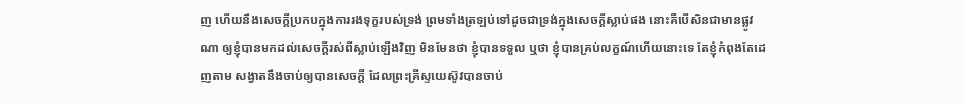ញ ហើយនឹងសេចក្ដីប្រកបក្នុងការរងទុក្ខរបស់ទ្រង់ ព្រមទាំងត្រឡប់ទៅដូចជាទ្រង់ក្នុងសេចក្ដីស្លាប់ផង នោះគឺបើសិនជាមានផ្លូវណា ឲ្យខ្ញុំបានមកដល់សេចក្ដីរស់ពីស្លាប់ឡើងវិញ មិនមែនថា ខ្ញុំបានទទួល ឬថា ខ្ញុំបានគ្រប់លក្ខណ៍ហើយនោះទេ តែខ្ញុំកំពុងតែដេញតាម សង្វាតនឹងចាប់ឲ្យបានសេចក្ដី ដែលព្រះគ្រីស្ទយេស៊ូវបានចាប់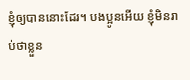ខ្ញុំឲ្យបាននោះដែរ។ បងប្អូនអើយ ខ្ញុំមិនរាប់ថាខ្លួន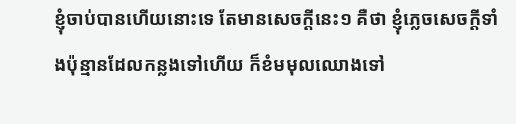ខ្ញុំចាប់បានហើយនោះទេ តែមានសេចក្ដីនេះ១ គឺថា ខ្ញុំភ្លេចសេចក្ដីទាំងប៉ុន្មានដែលកន្លងទៅហើយ ក៏ខំមមុលឈោងទៅ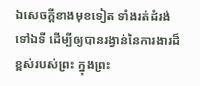ឯសេចក្ដីខាងមុខទៀត ទាំងរត់ដំរង់ទៅឯទី ដើម្បីឲ្យបានរង្វាន់នៃការងារដ៏ខ្ពស់របស់ព្រះ ក្នុងព្រះ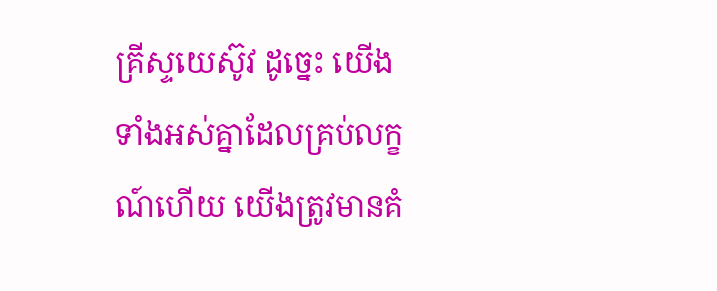គ្រីស្ទយេស៊ូវ ដូច្នេះ យើងទាំងអស់គ្នាដែលគ្រប់លក្ខណ៍ហើយ យើងត្រូវមានគំ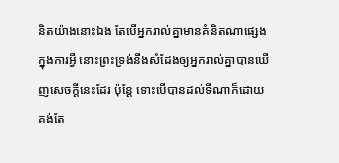និតយ៉ាងនោះឯង តែបើអ្នករាល់គ្នាមានគំនិតណាផ្សេងក្នុងការអ្វី នោះព្រះទ្រង់នឹងសំដែងឲ្យអ្នករាល់គ្នាបានឃើញសេចក្ដីនេះដែរ ប៉ុន្តែ ទោះបើបានដល់ទីណាក៏ដោយ គង់តែ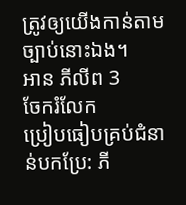ត្រូវឲ្យយើងកាន់តាមច្បាប់នោះឯង។
អាន ភីលីព 3
ចែករំលែក
ប្រៀបធៀបគ្រប់ជំនាន់បកប្រែ: ភី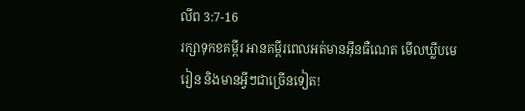លីព 3:7-16
រក្សាទុកខគម្ពីរ អានគម្ពីរពេលអត់មានអ៊ីនធឺណេត មើលឃ្លីបមេរៀន និងមានអ្វីៗជាច្រើនទៀត!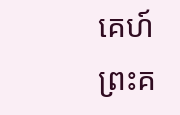គេហ៍
ព្រះគ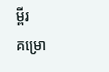ម្ពីរ
គម្រោ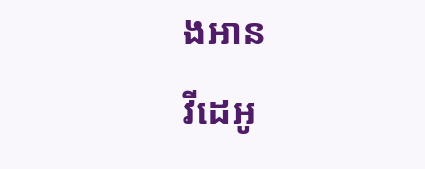ងអាន
វីដេអូ